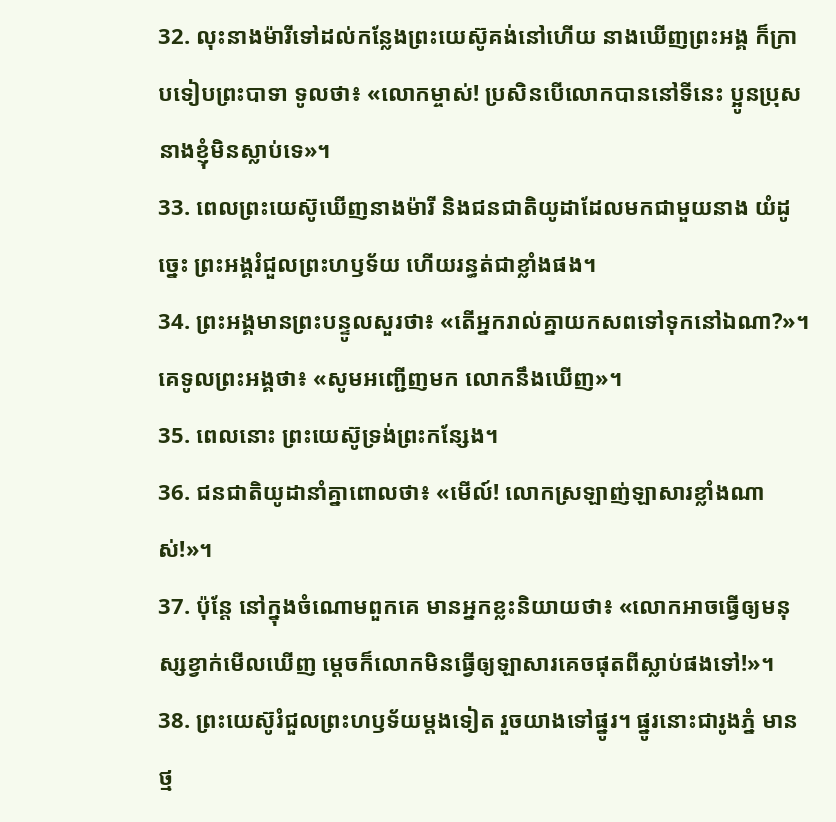32. លុះនាងម៉ារីទៅដល់កន្លែងព្រះយេស៊ូគង់នៅហើយ នាងឃើញព្រះអង្គ ក៏ក្រាបទៀបព្រះបាទា ទូលថា៖ «លោកម្ចាស់! ប្រសិនបើលោកបាននៅទីនេះ ប្អូនប្រុសនាងខ្ញុំមិនស្លាប់ទេ»។
33. ពេលព្រះយេស៊ូឃើញនាងម៉ារី និងជនជាតិយូដាដែលមកជាមួយនាង យំដូច្នេះ ព្រះអង្គរំជួលព្រះហឫទ័យ ហើយរន្ធត់ជាខ្លាំងផង។
34. ព្រះអង្គមានព្រះបន្ទូលសួរថា៖ «តើអ្នករាល់គ្នាយកសពទៅទុកនៅឯណា?»។ គេទូលព្រះអង្គថា៖ «សូមអញ្ជើញមក លោកនឹងឃើញ»។
35. ពេលនោះ ព្រះយេស៊ូទ្រង់ព្រះកន្សែង។
36. ជនជាតិយូដានាំគ្នាពោលថា៖ «មើល៍! លោកស្រឡាញ់ឡាសារខ្លាំងណាស់!»។
37. ប៉ុន្តែ នៅក្នុងចំណោមពួកគេ មានអ្នកខ្លះនិយាយថា៖ «លោកអាចធ្វើឲ្យមនុស្សខ្វាក់មើលឃើញ ម្ដេចក៏លោកមិនធ្វើឲ្យឡាសារគេចផុតពីស្លាប់ផងទៅ!»។
38. ព្រះយេស៊ូរំជួលព្រះហឫទ័យម្ដងទៀត រួចយាងទៅផ្នូរ។ ផ្នូរនោះជារូងភ្នំ មានថ្ម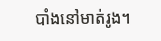បាំងនៅមាត់រូង។